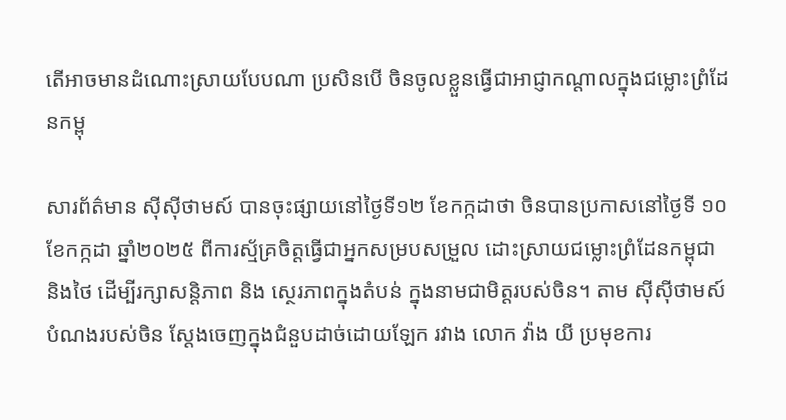តើអាចមានដំណោះស្រាយបែបណា ប្រសិនបើ ចិនចូលខ្លួនធ្វើជាអាជ្ញាកណ្តាលក្នុងជម្លោះព្រំដែនកម្ពុ

សារព័ត៌មាន ស៊ីស៊ីថាមស៍ បានចុះផ្សាយនៅថ្ងៃទី១២ ខែកក្កដាថា ចិនបានប្រកាសនៅថ្ងៃទី ១០ ខែកក្កដា ឆ្នាំ២០២៥ ពីការស្ម័គ្រចិត្តធ្វើជាអ្នកសម្របសម្រួល ដោះស្រាយជម្លោះព្រំដែនកម្ពុជា និងថៃ ដើម្បីរក្សាសន្តិភាព និង ស្ថេរភាពក្នុងតំបន់ ក្នុងនាមជាមិត្តរបស់ចិន។ តាម ស៊ីស៊ីថាមស៍ បំណងរបស់ចិន ស្តែងចេញក្នុងជំនួបដាច់ដោយឡែក រវាង លោក វ៉ាង យី ប្រមុខការ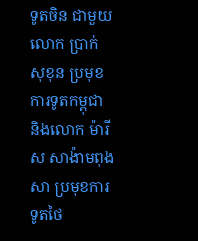ទូតចិន ជាមួយ លោក ប្រាក់ សុខុន ប្រមុខការទូតកម្ពុជា និងលោក ម៉ារីស សាង៉ាមពុងសា ប្រមុខការទូតថៃ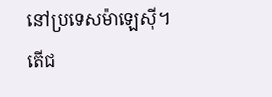នៅប្រទេសម៉ាឡេស៊ី។ តើជ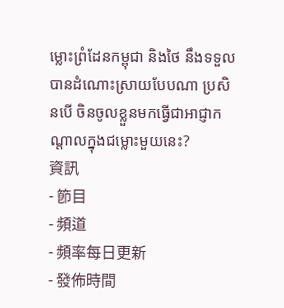ម្លោះព្រំដែនកម្ពុជា និងថៃ នឹងទទួលបានដំណោះស្រាយបែបណា ប្រសិនបើ ចិនចូលខ្លួនមកធ្វើជាអាជ្ញាកណ្តាលក្នុងជម្លោះមួយនេះ?
資訊
- 節目
- 頻道
- 頻率每日更新
- 發佈時間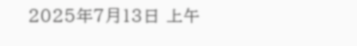2025年7月13日 上午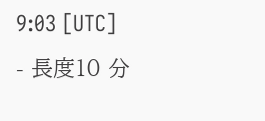9:03 [UTC]
- 長度10 分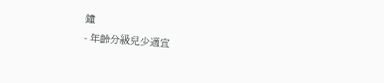鐘
- 年齡分級兒少適宜